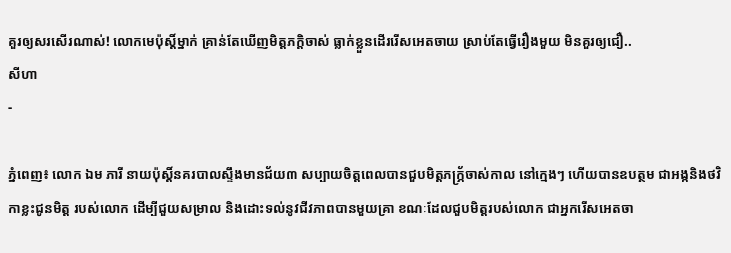គួរឲ្យសរសើរណាស់! លោកមេប៉ុស្តិ៍ម្នាក់ គ្រាន់តែឃើញមិត្តភក្តិចាស់ ធ្លាក់ខ្លួនដើររើសអេតចាយ ស្រាប់តែធ្វើរឿងមួយ មិនគួរឲ្យជឿ..
សីហា
-

ភ្នំពេញ៖ លោក ឯម ភារី នាយប៉ុស្តិ៍នគរបាលស្ទឹងមានជ័យ៣ សប្បាយចិត្តពេលបានជួបមិត្តភក្ភ្រ័ចាស់កាល នៅក្មេងៗ ហើយបានឧបត្ថម ជាអង្កនិងថវិកាខ្លះជូនមិត្ត របស់លោក ដើម្បីជួយសម្រាល និងដោះទល់នូវជីវភាពបានមួយគ្រា ខណៈដែលជួបមិត្តរបស់លោក ជាអ្នករើសអេតចា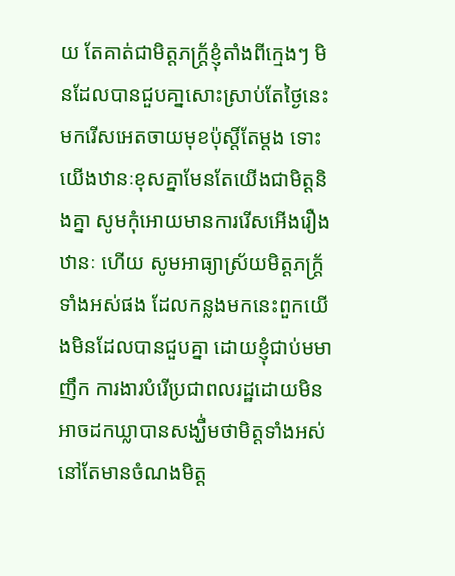យ តែគាត់ជាមិត្តភក្ត្រ័ខ្ញុំតាំងពីក្មេងៗ មិនដែលបានជួបគា្នសោះស្រាប់តែថ្ងៃនេះមករើសអេតចាយមុខប៉ុស្តិ៍តែម្តង ទោះយើងឋានៈខុសគ្នាមែនតែយើងជាមិត្តនិងគ្នា សូមកុំអោយមានការរើសអើងរឿងឋានៈ ហើយ សូមអាធ្យាស្រ័យមិត្តភក្ត្រ័ទាំងអស់ផង ដែលកន្លងមកនេះពួកយើងមិនដែលបានជួបគ្នា ដោយខ្ញុំជាប់មមាញឹក ការងារបំរើប្រជាពលរដ្ឋដោយមិនអាចដកឃ្លាបានសង្ឃឹ់មថាមិត្តទាំងអស់នៅតែមានចំណងមិត្ត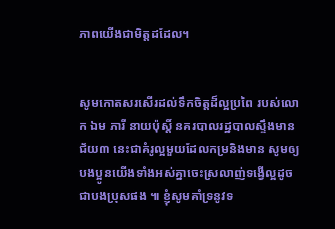ភាពយើងជាមិត្តដដែល។


សូមកោតសរសើរដល់ទឹកចិត្តដ៏ល្អប្រពៃ របស់លោក ឯម ភារី នាយប៉ុស្តិ៍ នគរបាលរដ្ឋបាលស្ទឹងមានជ័យ៣ នេះជាគំរូល្អមួយដែលកម្រនិងមាន សូមឲ្យបងប្អូនយើងទាំងអស់គ្នាចេះស្រលាញ់ទង្វើល្អដូចជាបងប្រុសផង ៕ ខ្ញុំសូមគាំទ្រនូវទ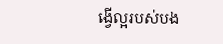ង្វើល្អរបស់បង